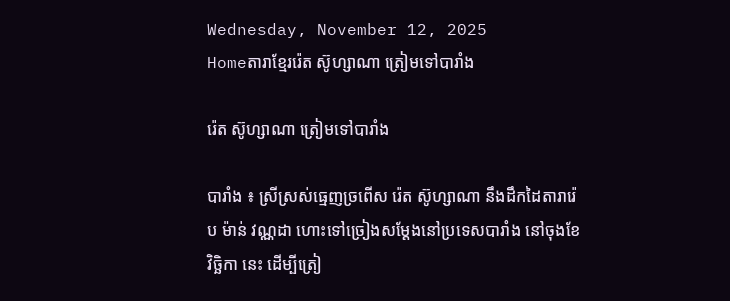Wednesday, November 12, 2025
Homeតារាខ្មែររ៉េត ស៊ូហ្សាណា ត្រៀមទៅបារាំង

រ៉េត ស៊ូហ្សាណា ត្រៀមទៅបារាំង

បារាំង ៖ ស្រីស្រស់ធ្មេញច្រពើស រ៉េត ស៊ូហ្សាណា នឹងដឹកដៃតារារ៉េប ម៉ាន់ វណ្ណដា ហោះទៅច្រៀងសម្ដែងនៅប្រទេសបារាំង នៅចុងខែវិច្ឆិកា នេះ ដើម្បីត្រៀ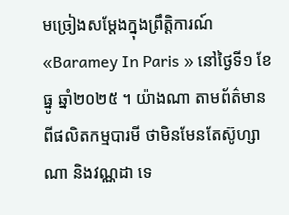មច្រៀងសម្ដែងក្នុងព្រឹត្តិការណ៍ «Baramey In Paris » នៅថ្ងៃទី១ ខែធ្នូ ឆ្នាំ២០២៥ ។ យ៉ាងណា តាមព័ត៌មានពីផលិតកម្មបារមី ថាមិនមែនតែស៊ូហ្សាណា និងវណ្ណដា ទេ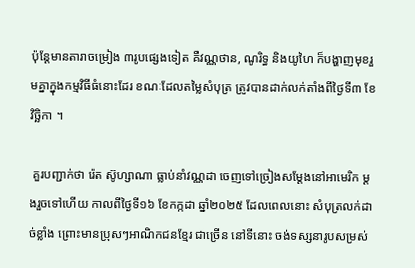ប៉ុន្ដែមានតារាចម្រៀង ៣រូបផ្សេងទៀត គឺវណ្ណថាន, ណូរិទ្ធ និងយូហៃ ក៏បង្ហាញមុខរួមគ្នាក្នុងកម្មវិធីធំនោះដែរ ខណៈដែលតម្លៃសំបុត្រ ត្រូវបានដាក់លក់តាំងពីថ្ងៃទី៣ ខែវិច្ឆិកា ។

 គួរបញ្ជាក់ថា រ៉េត ស៊ូហ្សាណា ធ្លាប់នាំវណ្ណដា ចេញទៅច្រៀងសម្ដែងនៅអាមេរិក ម្ដងរួចទៅហើយ កាលពីថ្ងៃទី១៦ ខែកក្កដា ឆ្នាំ២០២៥ ដែលពេលនោះ សំបុត្រលក់ដាច់ខ្លាំង ព្រោះមានប្រុសៗអាណិកជនខ្មែរ ជាច្រើន នៅទីនោះ ចង់ទស្សនារូបសម្រស់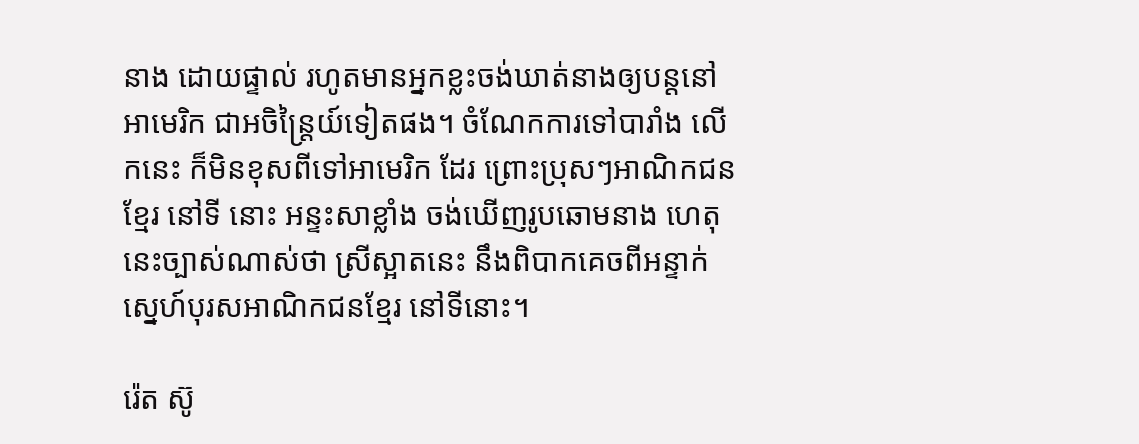នាង ដោយផ្ទាល់ រហូតមានអ្នកខ្លះចង់ឃាត់នាងឲ្យបន្ដនៅអាមេរិក ជាអចិន្ត្រៃយ៍ទៀតផង។ ចំណែកការទៅបារាំង លើកនេះ ក៏មិនខុសពីទៅអាមេរិក ដែរ ព្រោះប្រុសៗអាណិកជនខ្មែរ នៅទី នោះ អន្ទះសាខ្លាំង ចង់ឃើញរូបឆោមនាង ហេតុនេះច្បាស់ណាស់ថា ស្រីស្អាតនេះ នឹងពិបាកគេចពីអន្ទាក់ស្នេហ៍បុរសអាណិកជនខ្មែរ នៅទីនោះ។

រ៉េត ស៊ូ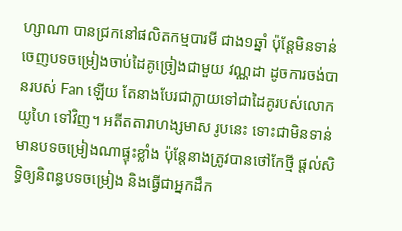ហ្សាណា បានជ្រកនៅផលិតកម្មបារមី ជាង១ឆ្នាំ ប៉ុន្ដែមិនទាន់ចេញបទចម្រៀងចាប់ដៃគូច្រៀងជាមួយ វណ្ណដា ដូចការចង់បានរបស់ Fan ឡើយ តែនាងបែរជាក្លាយទៅជាដៃគូរបស់លោកយូហៃ ទៅវិញ។ អតីតតារាហង្សមាស រូបនេះ ទោះជាមិនទាន់មានបទចម្រៀងណាផ្ទុះខ្លាំង ប៉ុន្ដែនាងត្រូវបានថៅកែថ្មី ផ្ដល់សិទ្ធិឲ្យនិពន្ធបទចម្រៀង និងធ្វើជាអ្នកដឹក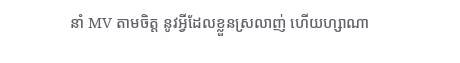នាំ MV តាមចិត្ត នូវអ្វីដែលខ្លួនស្រលាញ់ ហើយហ្សាណា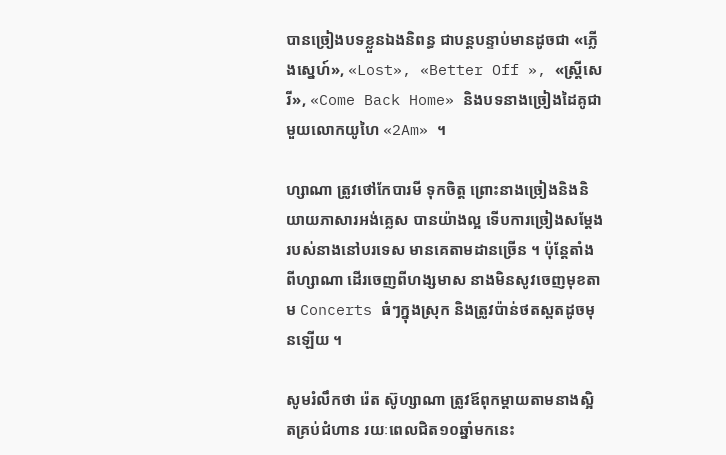បានច្រៀងបទខ្លួនឯងនិពន្ធ ជាបន្ដបន្ទាប់មានដូចជា «ភ្លើងស្នេហ៍», «Lost», «Better Off », «ស្រ្ដីសេរី», «Come Back Home» និងបទនាងច្រៀងដៃគូជាមួយលោកយូហៃ «2Am» ។

ហ្សាណា ត្រូវថៅកែបារមី ទុកចិត្ត ព្រោះនាងច្រៀងនិងនិយាយភាសារអង់គ្លេស បានយ៉ាងល្អ ទើបការច្រៀងសម្ដែងរបស់នាងនៅបរទេស មានគេតាមដានច្រើន ។ ប៉ុន្ដែតាំងពីហ្សាណា ដើរចេញពីហង្សមាស នាងមិនសូវចេញមុខតាម Concerts ធំៗក្នុងស្រុក និងត្រូវប៉ាន់ថតស្ពតដូចមុនឡើយ ។

សូមរំលឹកថា រ៉េត ស៊ូហ្សាណា ត្រូវឪពុកម្ដាយតាមនាងស្អិតគ្រប់ជំហាន រយៈពេលជិត១០ឆ្នាំមកនេះ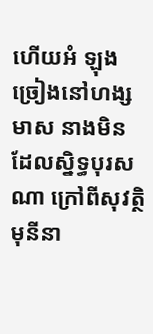ហើយអំ ឡុងច្រៀងនៅហង្សមាស នាងមិនដែលស្និទ្ធបុរសណា ក្រៅពីសុវត្ថិ មុនីនា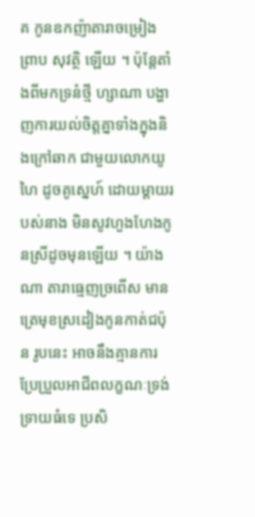គ កូនឧកញ៉ាតារាចម្រៀង ព្រាប សុវត្ថិ ឡើយ ។ ប៉ុន្ដែតាំងពីមកទ្រនំថ្មី ហ្សាណា បង្ហាញការយល់ចិត្តគ្នាទាំងក្នុងនិងក្រៅឆាក ជាមួយលោកយូហៃ ដូចគូស្នេហ៍ ដោយម្ដាយរបស់នាង មិនសូវហួងហែងកូនស្រីដូចមុនឡើយ ។ យ៉ាងណា តារាធ្មេញច្រពើស មានត្រេមុខស្រដៀងកូនកាត់ជប៉ុន រូបនេះ អាចនឹងគ្មានការប្រែប្រួលអាជីពលក្ខណៈទ្រង់ទ្រាយធំទេ ប្រសិ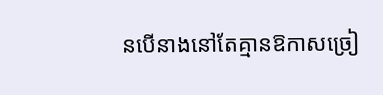នបើនាងនៅតែគ្មានឱកាសច្រៀ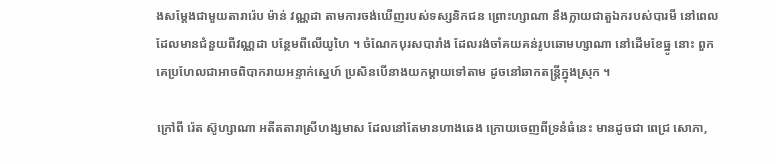ងសម្ដែងជាមួយតារារ៉េប ម៉ាន់ វណ្ណដា តាមការចង់ឃើញរបស់ទស្សនិកជន ព្រោះហ្សាណា នឹងក្លាយជាតួឯករបស់បារមី នៅពេលដែលមានជំនួយពីវណ្ណដា បន្ថែមពីលើយូហៃ ។ ចំណែកបុរសបារាំង ដែលរង់ចាំគយគន់រូបឆោមហ្សាណា នៅដើមខែធ្នូ នោះ ពួកគេប្រហែលជាអាចពិបាករាយអន្ទាក់ស្នេហ៍ ប្រសិនបើនាងយកម្ដាយទៅតាម ដូចនៅឆាកតន្រ្ដីក្នុងស្រុក ។

ក្រៅពី រ៉េត ស៊ូហ្សាណា អតីតតារាស្រីហង្សមាស ដែលនៅតែមានហាងឆេង ក្រោយចេញពីទ្រនំធំនេះ មានដូចជា ពេជ្រ សោភា,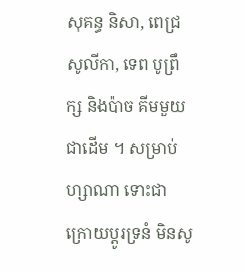សុគន្ធ និសា, ពេជ្រ សូលីកា, ទេព បូព្រឹក្ស និងប៉ាច គីមមួយ ជាដើម ។ សម្រាប់ហ្សាណា ទោះជាក្រោយប្ដូរទ្រនំ មិនសូ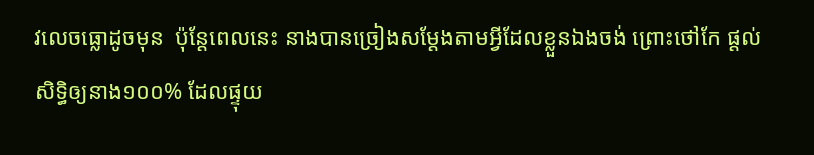វលេចធ្លោដូចមុន  ប៉ុន្ដែពេលនេះ នាងបានច្រៀងសម្ដែងតាមអ្វីដែលខ្លួនឯងចង់ ព្រោះថៅកែ ផ្ដល់សិទ្ធិឲ្យនាង១០០% ដែលផ្ទុយ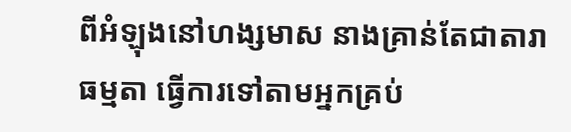ពីអំឡុងនៅហង្សមាស នាងគ្រាន់តែជាតារាធម្មតា ធ្វើការទៅតាមអ្នកគ្រប់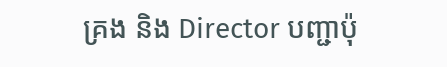គ្រង និង Director បញ្ជាប៉ុ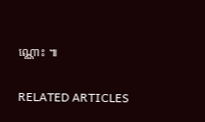ណ្ណោះ ៕

RELATED ARTICLES